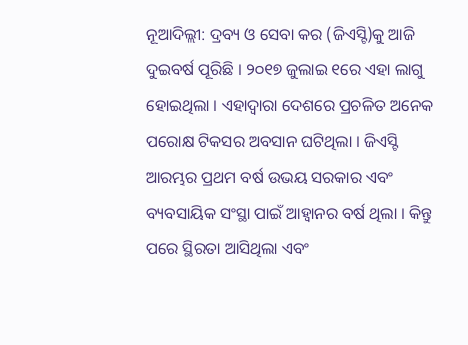ନୂଆଦିଲ୍ଲୀ: ଦ୍ରବ୍ୟ ଓ ସେବା କର (ଜିଏସ୍ଟି)କୁ ଆଜି ଦୁଇବର୍ଷ ପୂରିଛି । ୨୦୧୭ ଜୁଲାଇ ୧ରେ ଏହା ଲାଗୁ ହୋଇଥିଲା । ଏହାଦ୍ୱାରା ଦେଶରେ ପ୍ରଚଳିତ ଅନେକ ପରୋକ୍ଷ ଟିକସର ଅବସାନ ଘଟିଥିଲା । ଜିଏସ୍ଟି ଆରମ୍ଭର ପ୍ରଥମ ବର୍ଷ ଉଭୟ ସରକାର ଏବଂ ବ୍ୟବସାୟିକ ସଂସ୍ଥା ପାଇଁ ଆହ୍ୱାନର ବର୍ଷ ଥିଲା । କିନ୍ତୁ ପରେ ସ୍ଥିରତା ଆସିଥିଲା ଏବଂ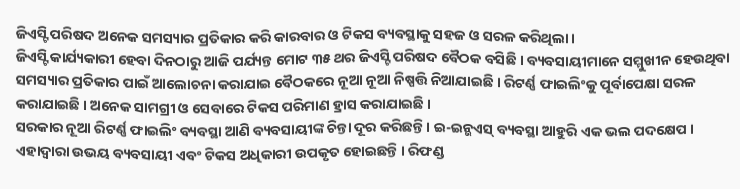ଜିଏସ୍ଟି ପରିଷଦ ଅନେକ ସମସ୍ୟାର ପ୍ରତିକାର କରି କାରବାର ଓ ଟିକସ ବ୍ୟବସ୍ଥାକୁ ସହଜ ଓ ସରଳ କରିଥିଲା ।
ଜିଏସ୍ଟି କାର୍ଯ୍ୟକାରୀ ହେବା ଦିନଠାରୁ ଆଜି ପର୍ଯ୍ୟନ୍ତ ମୋଟ ୩୫ ଥର ଜିଏସ୍ଟି ପରିଷଦ ବୈଠକ ବସିଛି । ବ୍ୟବସାୟୀମାନେ ସମ୍ମୁଖୀନ ହେଉଥିବା ସମସ୍ୟାର ପ୍ରତିକାର ପାଇଁ ଆଲୋଚନା କରାଯାଇ ବୈଠକରେ ନୂଆ ନୂଆ ନିଷ୍ପତ୍ତି ନିଆଯାଇଛି । ରିଟର୍ଣ୍ଣ ଫାଇଲିଂକୁ ପୂର୍ବାପେକ୍ଷା ସରଳ କରାଯାଇଛି । ଅନେକ ସାମଗ୍ରୀ ଓ ସେବାରେ ଟିକସ ପରିମାଣ ହ୍ରାସ କରାଯାଇଛି ।
ସରକାର ନୂଆ ରିଟର୍ଣ୍ଣ ଫାଇଲିଂ ବ୍ୟବସ୍ଥା ଆଣି ବ୍ୟବସାୟୀଙ୍କ ଚିନ୍ତା ଦୂର କରିଛନ୍ତି । ଇ-ଇନ୍ଭଏସ୍ ବ୍ୟବସ୍ଥା ଆହୁରି ଏକ ଭଲ ପଦକ୍ଷେପ । ଏହାଦ୍ୱାରା ଉଭୟ ବ୍ୟବସାୟୀ ଏବଂ ଟିକସ ଅଧିକାରୀ ଉପକୃତ ହୋଇଛନ୍ତି । ରିଫଣ୍ଡ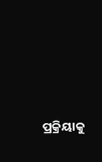ପ୍ରକ୍ରିୟାକୁ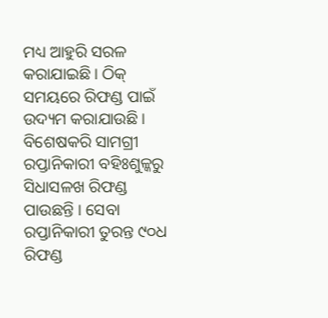ମଧ୍ୟ ଆହୁରି ସରଳ କରାଯାଇଛି । ଠିକ୍ ସମୟରେ ରିଫଣ୍ଡ ପାଇଁ ଉଦ୍ୟମ କରାଯାଉଛି । ବିଶେଷକରି ସାମଗ୍ରୀ ରପ୍ତାନିକାରୀ ବହିଃଶୁଳ୍କରୁ ସିଧାସଳଖ ରିଫଣ୍ଡ ପାଉଛନ୍ତି । ସେବା ରପ୍ତାନିକାରୀ ତୁରନ୍ତ ୯୦ଧ ରିଫଣ୍ଡ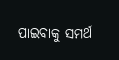ପାଇବାକୁ ସମର୍ଥ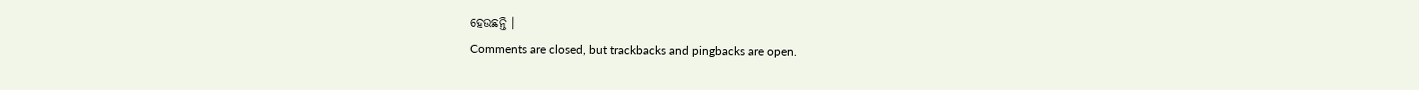ହେଉଛନ୍ତି ।
Comments are closed, but trackbacks and pingbacks are open.